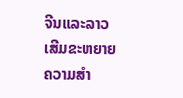ຈີນແລະລາວເສີມຂະຫຍາຍ ຄວາມສຳ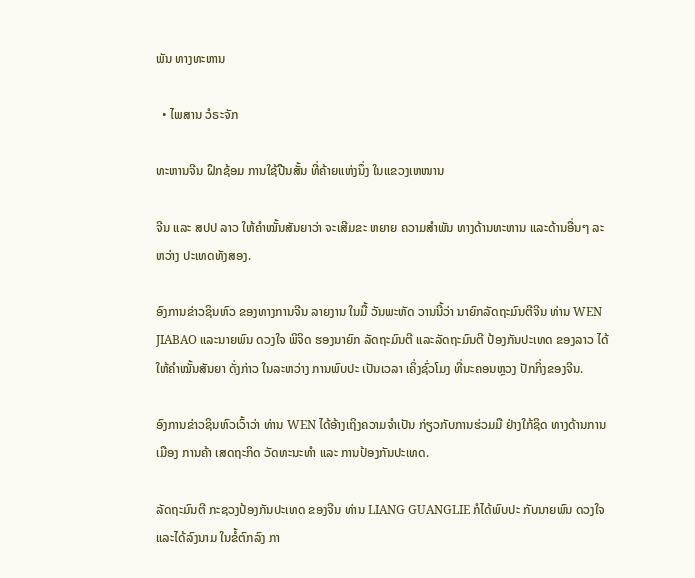ພັນ ທາງທະຫານ

  • ໄພສານ ວໍຣະຈັກ

ທະຫານຈີນ ຝຶກຊ້ອມ ການໃຊ້ປືນສັ້ນ ທີ່ຄ້າຍແຫ່ງນຶ່ງ ໃນແຂວງເຫໜານ

ຈີນ ແລະ ສປປ ລາວ ໃຫ້ຄຳໝັ້ນສັນຍາວ່າ ຈະເສີມຂະ ຫຍາຍ ຄວາມສຳພັນ ທາງດ້ານທະຫານ ແລະດ້ານອື່ນໆ ລະຫວ່າງ ປະເທດທັງສອງ.

ອົງການຂ່າວຊິນຫົວ ຂອງທາງການຈີນ ລາຍງານ ໃນມື້ ວັນພະຫັດ ວານນີ້ວ່າ ນາຍົກລັດຖະມົນຕີຈີນ ທ່ານ WEN JIABAO ແລະນາຍພົນ ດວງໃຈ ພິຈິດ ຮອງນາຍົກ ລັດຖະມົນຕີ ແລະລັດຖະມົນຕີ ປ້ອງກັນປະເທດ ຂອງລາວ ໄດ້ໃຫ້ຄຳໝັ້ນສັນຍາ ດັ່ງກ່າວ ໃນລະຫວ່າງ ການພົບປະ ເປັນເວລາ ເຄິ່ງຊົ່ວໂມງ ທີ່ນະຄອນຫຼວງ ປັກກິ່ງຂອງຈີນ.

ອົງການຂ່າວຊິນຫົວເວົ້າວ່າ ທ່ານ WEN ໄດ້ອ້າງເຖິງຄວາມຈຳເປັນ ກ່ຽວກັບການຮ່ວມມື ຢ່າງໃກ້ຊິດ ທາງດ້ານການເມືອງ ການຄ້າ ເສດຖະກິດ ວັດທະນະທຳ ແລະ ການປ້ອງກັນປະເທດ.

ລັດຖະມົນຕີ ກະຊວງປ້ອງກັນປະເທດ ຂອງຈີນ ທ່ານ LIANG GUANGLIE ກໍໄດ້ພົບປະ ກັບນາຍພົນ ດວງໃຈ ແລະໄດ້ລົງນາມ ໃນຂໍ້ຕົກລົງ ກາ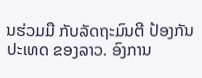ນຮ່ວມມື ກັບລັດຖະມົນຕີ ປ້ອງກັນ ປະເທດ ຂອງລາວ. ອົງການ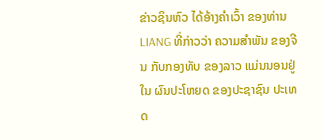ຂ່າວຊິນຫົວ ໄດ້ອ້າງຄຳເວົ້າ ຂອງທ່ານ LIANG ທີ່ກ່າວວ່າ ຄວາມສຳພັນ ຂອງຈີນ ກັບກອງທັບ ຂອງລາວ ແມ່ນນອນຢູ່ໃນ ຜົນປະໂຫຍດ ຂອງປະຊາຊົນ ປະເທດ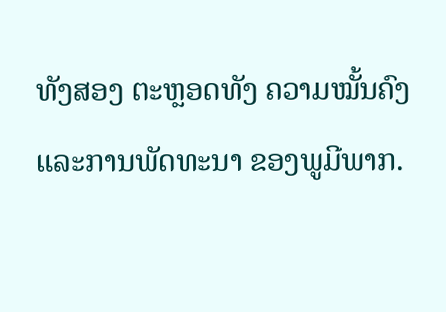ທັງສອງ ຕະຫຼອດທັງ ຄວາມໝັ້ນຄົງ ແລະການພັດທະນາ ຂອງພູມີພາກ.